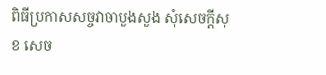ពិធីប្រកាសសច្ចវាចាបួងសួង សុំសេចក្តីសុខ សេច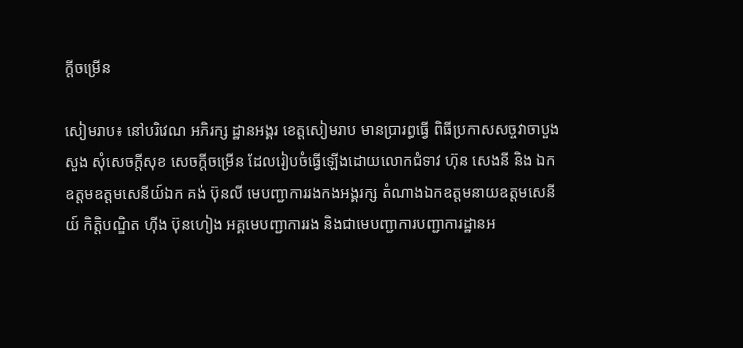ក្តីចម្រើន

សៀមរាប៖ នៅបរិវេណ អភិរក្ស ដ្ឋានអង្គរ ខេត្តសៀមរាប មានប្រារព្ធធ្វើ ពិធីប្រកាសសច្ចវាចាបួងសួង សុំសេចក្តីសុខ សេចក្តីចម្រើន ដែលរៀបចំធ្វើឡើងដោយលោកជំទាវ ហ៊ុន សេងនី និង ឯកឧត្តមឧត្តមសេនីយ៍ឯក គង់ ប៊ុនលី មេបញ្ជាការរងកងអង្គរក្ស តំណាងឯកឧត្តមនាយឧត្តមសេនីយ៍ កិត្តិបណ្ឌិត ហ៊ីង ប៊ុនហៀង អគ្គមេបញ្ជាការរង និងជាមេបញ្ជាការបញ្ជាការដ្ឋានអ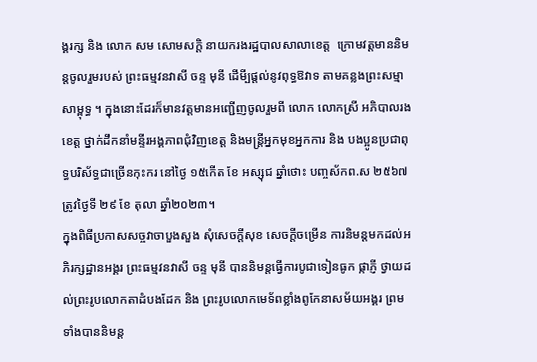ង្គរក្ស និង លោក សម សោមសក្តិ នាយករងរដ្ឋបាលសាលាខេត្ត  ក្រោមវត្តមាននិមន្តចូលរួមរបស់ ព្រះធម្មវនវាសី ចន្ទ មុនី ដើមី្បផ្តល់នូវពុទ្ធឱវាទ តាមគន្លងព្រះសម្មាសាម្ពុទ្ធ ។ ក្នុងនោះដែរក៏មានវត្តមានអញ្ជើញចូលរួមពី លោក លោកស្រី អភិបាលរងខេត្ត ថ្នាក់ដឹកនាំមន្ទីរអង្គភាពជុំវិញខេត្ត និងមន្ត្រីអ្នកមុខអ្នកការ និង បងប្អូនប្រជាពុទ្ធបរិស័ទ្ធជាច្រើនកុះករ នៅថ្ងៃ ១៥កើត ខែ អស្សុជ ឆ្នាំថោះ បញ្ចស័កព.ស ២៥៦៧ ត្រូវថ្ងៃទី ២៩ ខែ តុលា ឆ្នាំ២០២៣។
ក្នុងពិធីប្រកាសសច្ចវាចាបួងសួង សុំសេចក្តីសុខ សេចក្តីចម្រើន ការនិមន្តមកដល់អភិរក្សដ្ឋានអង្គរ ព្រះធម្មវនវាសី ចន្ទ មុនី បាននិមន្តធ្វើការបូជាទៀនធូក ផ្កាភ្ញី ថ្វាយដល់ព្រះរូបលោកតាដំបងដែក និង ព្រះរូបលោកមេទ័ពខ្លាំងពូកែនាសម័យអង្គរ ព្រមទាំងបាននិមន្ត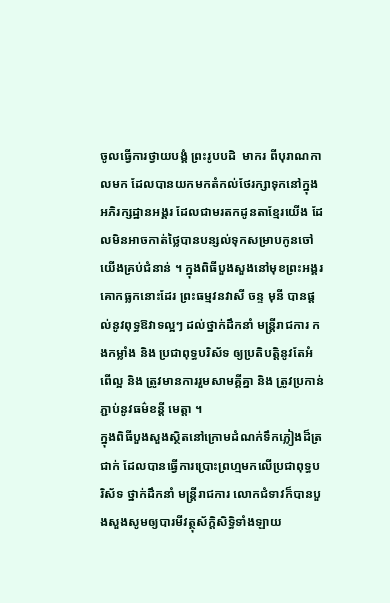ចូលធ្វើការថ្វាយបង្គំ ព្រះរូបបដិ  មាករ ពីបុរាណកាលមក ដែលបានយកមកតំកល់ថែរក្សាទុកនៅក្នុងអភិរក្សដ្ឋានអង្គរ ដែលជាមរតកដូនតាខ្មែរយើង ដែលមិនអាចកាត់ថ្លៃបានបន្សល់ទុកសម្រាបកូនចៅយើងគ្រប់ជំនាន់ ។ ក្នុងពិធីបួងសួងនៅមុខព្រះអង្គរគោកធ្លកនោះដែរ ព្រះធម្មវនវាសី ចន្ទ មុនី បានផ្តល់នូវពុទ្ធឱវាទល្អៗ ដល់ថ្នាក់ដឹកនាំ មន្ត្រីរាជការ កងកម្លាំង និង ប្រជាពុទ្ធបរិស័ទ ឲ្យប្រតិបត្តិនូវតែអំពើល្អ និង ត្រូវមានការរួមសាមគ្គីគ្នា និង ត្រូវប្រកាន់ភ្ជាប់នូវធម៌ខន្តី មេត្តា ។
ក្នុងពិធីបួងសួងស្ថិតនៅក្រោមដំណក់ទឹកភ្លៀងដ៏ត្រជាក់ ដែលបានធ្វើការប្រោះព្រហ្មមកលើប្រជាពុទ្ធបរិស័ទ ថ្នាក់ដឹកនាំ មន្ត្រីរាជការ លោកជំទាវក៏បានបួងសួងសូមឲ្យបារមីវត្ថុស័ក្តិសិទ្ធិទាំងឡាយ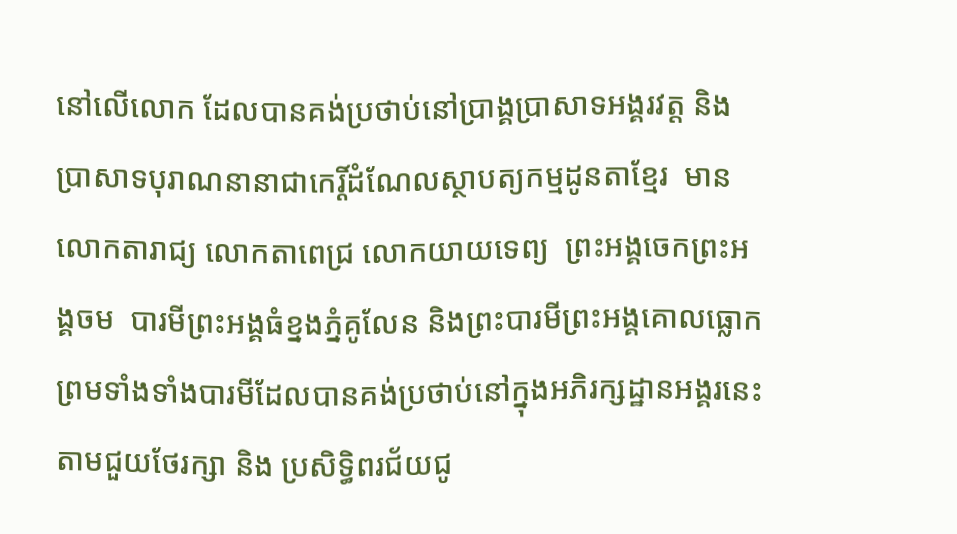នៅលើលោក ដែលបានគង់ប្រថាប់នៅប្រាង្គប្រាសាទអង្គរវត្ត និង ប្រាសាទបុរាណនានាជាកេរ្តិ៍ដំណែលស្ថាបត្យកម្មដូនតាខ្មែរ  មានលោកតារាជ្យ លោកតាពេជ្រ លោកយាយទេព្យ  ព្រះអង្គចេកព្រះអង្គចម  បារមីព្រះអង្គធំខ្នងភ្នំគូលែន និងព្រះបារមីព្រះអង្គគោលធ្លោក ព្រមទាំងទាំងបារមីដែលបានគង់ប្រថាប់នៅក្នុងអភិរក្សដ្ឋានអង្គរនេះ តាមជួយថែរក្សា និង ប្រសិទ្ធិពរជ័យជូ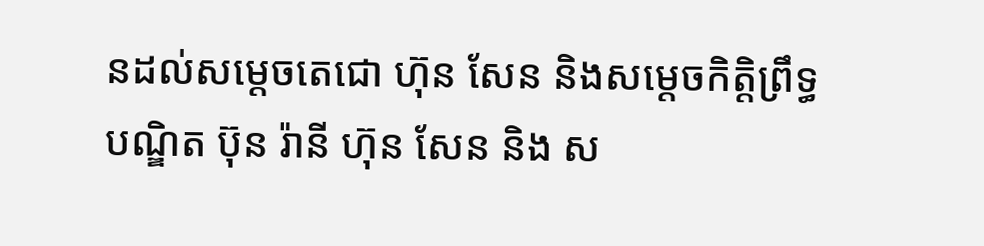នដល់សម្តេចតេជោ ហ៊ុន សែន និងសម្តេចកិត្តិព្រឹទ្ធបណ្ឌិត ប៊ុន រ៉ានី ហ៊ុន សែន និង ស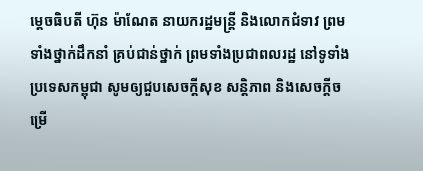ម្តេចធិបតី ហ៊ុន ម៉ាណែត នាយករដ្ឋមន្ត្រី និងលោកជំទាវ ព្រម ទាំងថ្នាក់ដឹកនាំ គ្រប់ជាន់ថ្នាក់ ព្រមទាំងប្រជាពលរដ្ឋ នៅទូទាំងប្រទេសកម្ពុជា សូមឲ្យជួបសេចក្តីសុខ សន្តិភាព និងសេចក្តីចម្រើ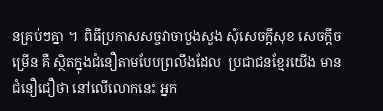នគ្រប់ៗគ្នា ។  ពិធីប្រកាសសច្ចវាចាបួងសួង សុំសេចក្តីសុខ សេចក្តីចម្រើន គឺ ស្ថិតក្នុងជំនឿតាមបែបព្រលឹងដែល  ប្រជាជនខ្មែរយើង មានជំនឿជឿថា នៅលើលោកនេះ អ្នក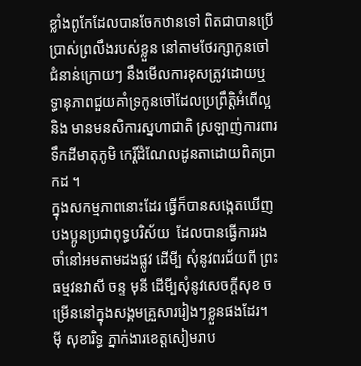ខ្លាំងពូកែដែលបានចែកឋានទៅ ពិតជាបានប្រើប្រាស់ព្រលឹងរបស់ខ្លួន នៅតាមថែរក្សាកូនចៅជំនាន់ក្រោយៗ នឹងមើលការខុសត្រូវដោយឬទ្ធានុភាពជួយគាំទ្រកូនចៅដែលប្រព្រឹត្តិអំពើល្អ និង មានមនសិការស្នហាជាតិ ស្រឡាញ់ការពារទឹកដីមាតុភូមិ កេរ្តិ៍ដំណែលដូនតាដោយពិតប្រាកដ ។
ក្នុងសកម្មភាពនោះដែរ ធ្វើក៏បានសង្កេតឃើញបងប្អូនប្រជាពុទ្ធបរិស័យ  ដែលបានធ្វើការរងចាំនៅអមតាមដងផ្លូវ ដើមី្ប សុំនូវពរជ័យពី ព្រះធម្មវនវាសី ចន្ទ មុនី ដើមី្បសុំនូវសេចក្តីសុខ ចម្រើននៅក្នុងសង្គមគ្រួសាររៀងៗខ្លួនផងដែរ។ ម៉ី សុខារិទ្ធ ភ្នាក់ងារខេត្តសៀមរាប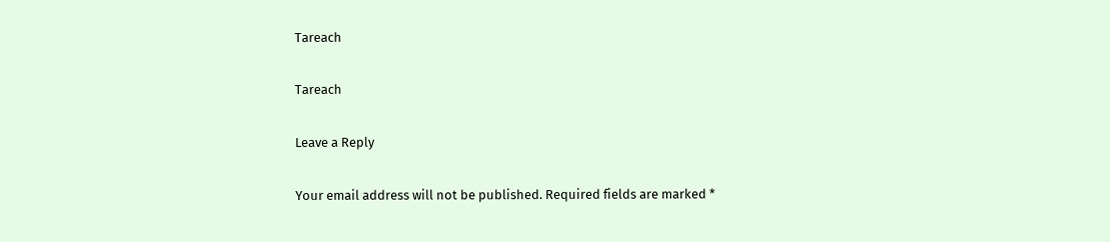Tareach

Tareach

Leave a Reply

Your email address will not be published. Required fields are marked *